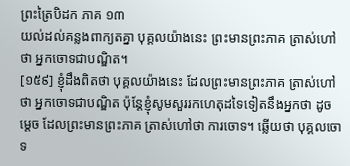ព្រះត្រៃបិដក ភាគ ១៣
យល់ដល់គន្លងពាក្យតគ្នា បុគ្គលយ៉ាងនេះ ព្រះមានព្រះភាគ ត្រាស់ហៅថា អ្នកចោទជាបណ្ឌិត។
[១៥៩] ខ្ញុំដឹងពិតថា បុគ្គលយ៉ាងនេះ ដែលព្រះមានព្រះភាគ ត្រាស់ហៅថា អ្នកចោទជាបណ្ឌិត ប៉ុន្តែខ្ញុំសូមសួររកហេតុដទៃទៀតនឹងអ្នកថា ដូចម្តេច ដែលព្រះមានព្រះភាគ ត្រាស់ហៅថា ការចោទ។ ឆ្លើយថា បុគ្គលចោទ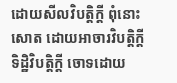ដោយសីលវិបត្តិក្តី ពុំនោះសោត ដោយអាចារវិបត្តិក្តី ទិដ្ឋិវិបត្តិក្តី ចោទដោយ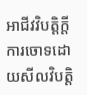អាជីវវិបត្តិក្តី ការចោទដោយសីលវិបត្តិ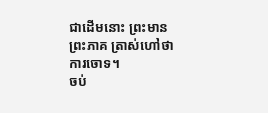ជាដើមនោះ ព្រះមានព្រះភាគ ត្រាស់ហៅថា ការចោទ។
ចប់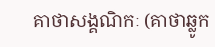គាថាសង្គណិកៈ (គាថាឆ្លូក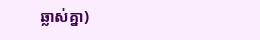ឆ្លាស់គ្នា)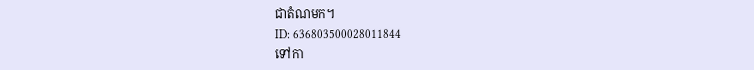ជាតំណមក។
ID: 636803500028011844
ទៅកា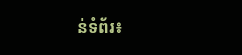ន់ទំព័រ៖